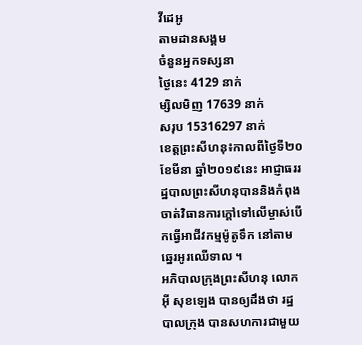វីដេអូ
តាមដានសង្គម
ចំនួនអ្នកទស្សនា
ថ្ងៃនេះ 4129 នាក់
ម្សិលមិញ 17639 នាក់
សរុប 15316297 នាក់
ខេត្តព្រះសីហនុ៖កាលពីថ្ងៃទី២០ ខែមីនា ឆ្នាំ២០១៩នេះ អាជ្ញាធររដ្ឋបាលព្រះសីហនុបាននិងកំពុងចាត់វិធានការក្តៅទៅលើម្ចាស់បើកធ្វើអាជីវកម្មម៉ូតូទឹក នៅតាមឆ្នេរអូរឈើទាល ។
អភិបាលក្រុងព្រះសីហនុ លោក អ៊ី សុខឡេង បានឲ្យដឹងថា រដ្ឋបាលក្រុង បានសហការជាមួយ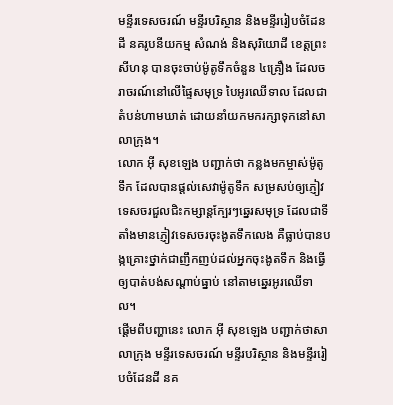មន្ទីរទេសចរណ៍ មន្ទីរបរិស្ថាន និងមន្ទីររៀបចំដែនដី នគរូបនីយកម្ម សំណង់ និងសុរិយោដី ខេត្តព្រះសីហនុ បានចុះចាប់ម៉ូតូទឹកចំនួន ៤គ្រឿង ដែលចរាចរណ៍នៅលើផ្ទៃសមុទ្រ បៃអូរឈើទាល ដែលជាតំបន់ហាមឃាត់ ដោយនាំយកមករក្សាទុកនៅសាលាក្រុង។
លោក អ៊ី សុខឡេង បញ្ជាក់ថា កន្លងមកម្ចាស់ម៉ូតូទឹក ដែលបានផ្តល់សេវាម៉ូតូទឹក សម្រសប់ឲ្យភ្ញៀវទេសចរជួលជិះកម្សាន្តក្បែរៗឆ្នេរសមុទ្រ ដែលជាទីតាំងមានភ្ញៀវទេសចរចុះងូតទឹកលេង គឺធ្លាប់បានបង្កគ្រោះថ្នាក់ជាញឹកញប់ដល់អ្នកចុះងូតទឹក និងធ្វើឲ្យបាត់បង់សណ្តាប់ធ្នាប់ នៅតាមឆ្នេរអូរឈើទាល។
ផ្តើមពីបញ្ហានេះ លោក អ៊ី សុខឡេង បញ្ជាក់ថាសាលាក្រុង មន្ទីរទេសចរណ៍ មន្ទីរបរិស្ថាន និងមន្ទីររៀបចំដែនដី នគ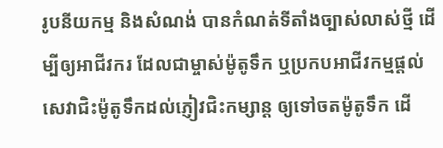រូបនីយកម្ម និងសំណង់ បានកំណត់ទីតាំងច្បាស់លាស់ថ្មី ដើម្បីឲ្យអាជីវករ ដែលជាម្ចាស់ម៉ូតូទឹក ឬប្រកបអាជីវកម្មផ្តល់សេវាជិះម៉ូតូទឹកដល់ភ្ញៀវជិះកម្សាន្ត ឲ្យទៅចតម៉ូតូទឹក ដើ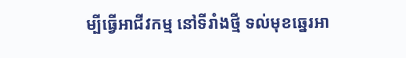ម្បីធ្វើអាជីវកម្ម នៅទីរាំងថ្មី ទល់មុខឆ្នេរអា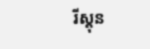រីស្តុន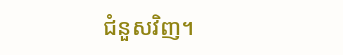ជំនួសវិញ។